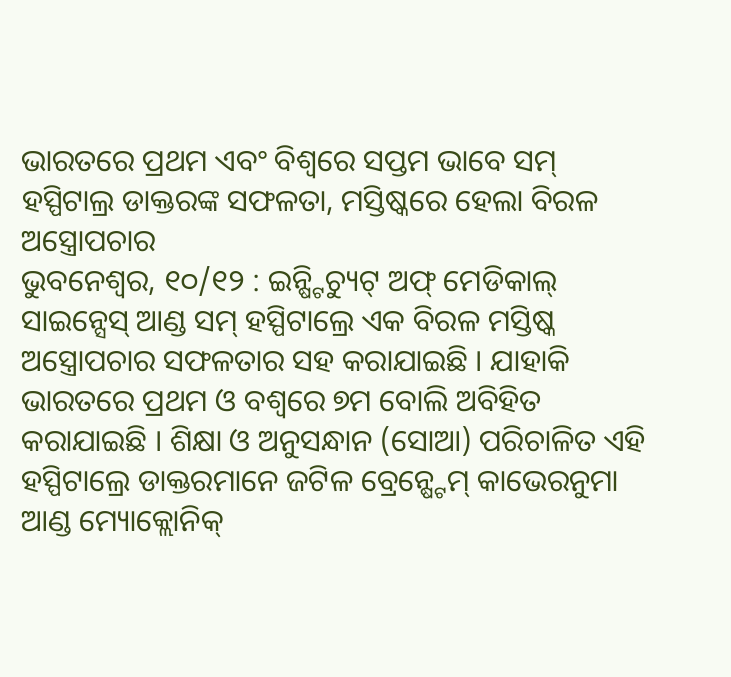ଭାରତରେ ପ୍ରଥମ ଏବଂ ବିଶ୍ୱରେ ସପ୍ତମ ଭାବେ ସମ୍ ହସ୍ପିଟାଲ୍ର ଡାକ୍ତରଙ୍କ ସଫଳତା, ମସ୍ତିଷ୍କରେ ହେଲା ବିରଳ ଅସ୍ତ୍ରୋପଚାର
ଭୁବନେଶ୍ୱର, ୧୦/୧୨ : ଇନ୍ଷ୍ଟିଚ୍ୟୁଟ୍ ଅଫ୍ ମେଡିକାଲ୍ ସାଇନ୍ସେସ୍ ଆଣ୍ଡ ସମ୍ ହସ୍ପିଟାଲ୍ରେ ଏକ ବିରଳ ମସ୍ତିଷ୍କ ଅସ୍ତ୍ରୋପଚାର ସଫଳତାର ସହ କରାଯାଇଛି । ଯାହାକି ଭାରତରେ ପ୍ରଥମ ଓ ବଶ୍ୱରେ ୭ମ ବୋଲି ଅବିହିତ କରାଯାଇଛି । ଶିକ୍ଷା ଓ ଅନୁସନ୍ଧାନ (ସୋଆ) ପରିଚାଳିତ ଏହି ହସ୍ପିଟାଲ୍ରେ ଡାକ୍ତରମାନେ ଜଟିଳ ବ୍ରେନ୍ଷ୍ଟେମ୍ କାଭେରନୁମା ଆଣ୍ଡ ମ୍ୟୋକ୍ଲୋନିକ୍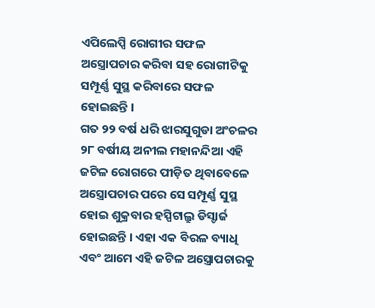ଏପିଲେପ୍ସି ରୋଗୀର ସଫଳ ଅସ୍ତ୍ରୋପଚାର କରିବା ସହ ରୋଗୀଟିକୁ ସମ୍ପୂର୍ଣ୍ଣ ସୁସ୍ଥ କରିବାରେ ସଫଳ ହୋଇଛନ୍ତି ।
ଗତ ୨୨ ବର୍ଷ ଧରି ଝାରସୁଗୁଡା ଅଂଚଳର ୨୮ ବର୍ଷୀୟ ଅନୀଲ ମହାନନ୍ଦିଆ ଏହି ଜଟିଳ ରୋଗରେ ପୀଡ଼ିତ ଥିବାବେଳେ ଅସ୍ତ୍ରୋପଚାର ପରେ ସେ ସମ୍ପୂର୍ଣ୍ଣ ସୁସ୍ଥ ହୋଇ ଶୁକ୍ରବାର ହସ୍ପିଟାଲ୍ରୁ ଡିସ୍ଚାର୍ଜ ହୋଇଛନ୍ତି । ଏହା ଏକ ବିରଳ ବ୍ୟାଧି ଏବଂ ଆମେ ଏହି ଜଟିଳ ଅସ୍ତ୍ରୋପଚାରକୁ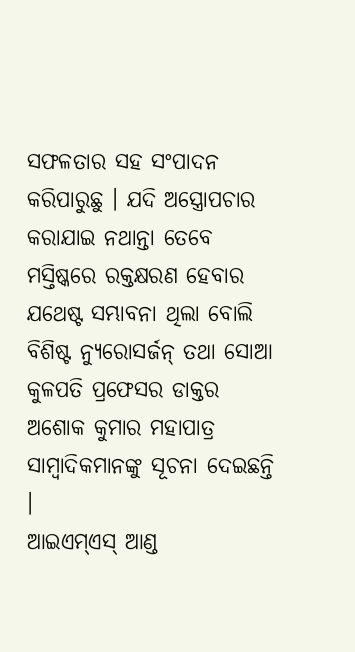ସଫଳତାର ସହ ସଂପାଦନ କରିପାରୁଛୁ । ଯଦି ଅସ୍ତ୍ରୋପଚାର କରାଯାଇ ନଥାନ୍ତା ତେବେ ମସ୍ତିଷ୍କରେ ରକ୍ତକ୍ଷରଣ ହେବାର ଯଥେଷ୍ଟ ସମ୍ଭାବନା ଥିଲା ବୋଲି ବିଶିଷ୍ଟ ନ୍ୟୁରୋସର୍ଜନ୍ ତଥା ସୋଆ କୁଳପତି ପ୍ରଫେସର ଡାକ୍ତର ଅଶୋକ କୁମାର ମହାପାତ୍ର ସାମ୍ବାଦିକମାନଙ୍କୁ ସୂଚନା ଦେଇଛନ୍ତି ।
ଆଇଏମ୍ଏସ୍ ଆଣ୍ଡ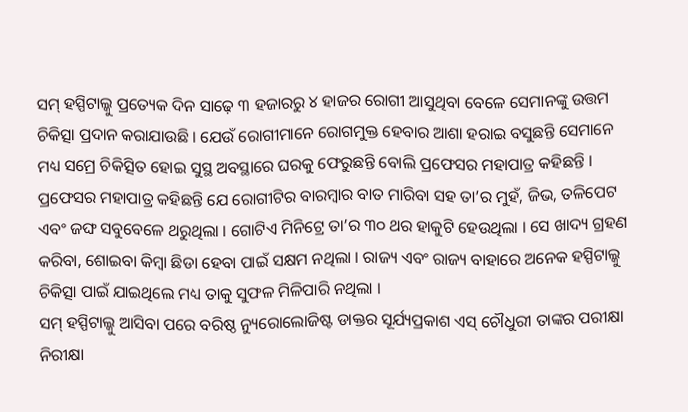ସମ୍ ହସ୍ପିଟାଲ୍କୁ ପ୍ରତ୍ୟେକ ଦିନ ସାଢ଼େ ୩ ହଜାରରୁ ୪ ହାଜର ରୋଗୀ ଆସୁଥିବା ବେଳେ ସେମାନଙ୍କୁ ଉତ୍ତମ ଚିକିତ୍ସା ପ୍ରଦାନ କରାଯାଉଛି । ଯେଉଁ ରୋଗୀମାନେ ରୋଗମୁକ୍ତ ହେବାର ଆଶା ହରାଇ ବସୁଛନ୍ତି ସେମାନେ ମଧ୍ୟ ସମ୍ରେ ଚିକିତ୍ସିତ ହୋଇ ସୁସ୍ଥ ଅବସ୍ଥାରେ ଘରକୁ ଫେରୁଛନ୍ତି ବୋଲି ପ୍ରଫେସର ମହାପାତ୍ର କହିଛନ୍ତି ।
ପ୍ରଫେସର ମହାପାତ୍ର କହିଛନ୍ତି ଯେ ରୋଗୀଟିର ବାରମ୍ବାର ବାତ ମାରିବା ସହ ତା’ର ମୁହଁ, ଜିଭ, ତଳିପେଟ ଏବଂ ଜଙ୍ଘ ସବୁବେଳେ ଥରୁଥିଲା । ଗୋଟିଏ ମିନିଟ୍ରେ ତା’ର ୩୦ ଥର ହାକୁଟି ହେଉଥିଲା । ସେ ଖାଦ୍ୟ ଗ୍ରହଣ କରିବା, ଶୋଇବା କିମ୍ବା ଛିଡା ହେବା ପାଇଁ ସକ୍ଷମ ନଥିଲା । ରାଜ୍ୟ ଏବଂ ରାଜ୍ୟ ବାହାରେ ଅନେକ ହସ୍ପିଟାଲ୍କୁ ଚିକିତ୍ସା ପାଇଁ ଯାଇଥିଲେ ମଧ୍ୟ ତାକୁ ସୁଫଳ ମିଳିପାରି ନଥିଲା ।
ସମ୍ ହସ୍ପିଟାଲ୍କୁ ଆସିବା ପରେ ବରିଷ୍ଠ ନ୍ୟୁରୋଲୋଜିଷ୍ଟ ଡାକ୍ତର ସୂର୍ଯ୍ୟପ୍ରକାଶ ଏସ୍ ଚୌଧୁରୀ ତାଙ୍କର ପରୀକ୍ଷା ନିରୀକ୍ଷା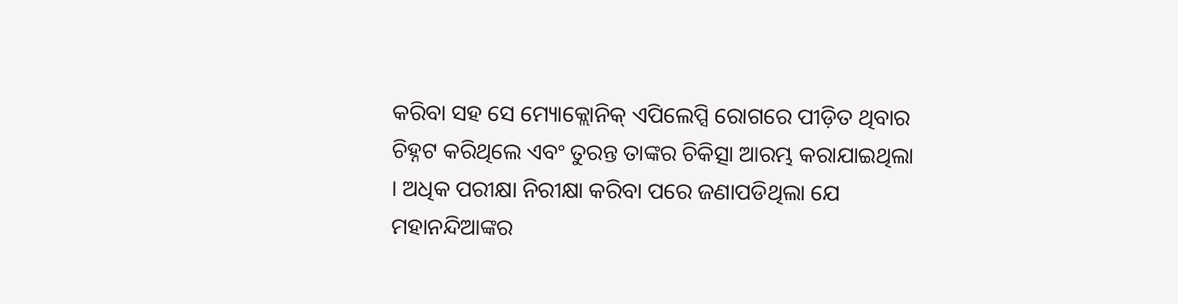କରିବା ସହ ସେ ମ୍ୟୋକ୍ଲୋନିକ୍ ଏପିଲେପ୍ସି ରୋଗରେ ପୀଡ଼ିତ ଥିବାର ଚିହ୍ନଟ କରିଥିଲେ ଏବଂ ତୁରନ୍ତ ତାଙ୍କର ଚିକିତ୍ସା ଆରମ୍ଭ କରାଯାଇଥିଲା । ଅଧିକ ପରୀକ୍ଷା ନିରୀକ୍ଷା କରିବା ପରେ ଜଣାପଡିଥିଲା ଯେ ମହାନନ୍ଦିଆଙ୍କର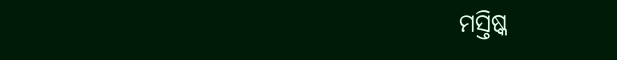ମସ୍ତିଷ୍କ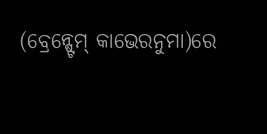(ବ୍ରେନ୍ଷ୍ଟେମ୍ କାଭେରନୁମା)ରେ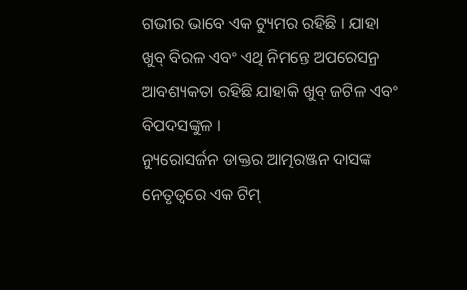ଗଭୀର ଭାବେ ଏକ ଟ୍ୟୁମର ରହିଛି । ଯାହା ଖୁବ୍ ବିରଳ ଏବଂ ଏଥି ନିମନ୍ତେ ଅପରେସନ୍ର ଆବଶ୍ୟକତା ରହିଛି ଯାହାକି ଖୁବ୍ ଜଟିଳ ଏବଂ ବିପଦସଙ୍କୁଳ ।
ନ୍ୟୁରୋସର୍ଜନ ଡାକ୍ତର ଆତ୍ମରଞ୍ଜନ ଦାସଙ୍କ ନେତୃତ୍ୱରେ ଏକ ଟିମ୍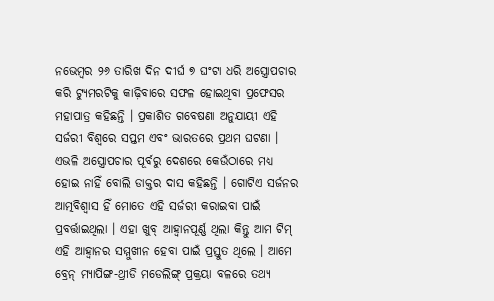ନଭେମ୍ବର ୨୬ ତାରିଖ ଦିନ ଦୀର୍ଘ ୭ ଘଂଟା ଧରି ଅସ୍ତ୍ରୋପଚାର କରି ଟ୍ୟୁମରଟିକୁ କାଢ଼ିବାରେ ସଫଳ ହୋଇଥିବା ପ୍ରଫେସର ମହାପାତ୍ର କହିଛନ୍ତି । ପ୍ରକାଶିତ ଗବେଷଣା ଅନୁଯାୟୀ ଏହି ସର୍ଜରୀ ବିଶ୍ୱରେ ସପ୍ତମ ଏବଂ ଭାରତରେ ପ୍ରଥମ ଘଟଣା । ଏଭଳି ଅସ୍ତ୍ରୋପଚାର ପୂର୍ବରୁ ଦେଶରେ କେଉଁଠାରେ ମଧ୍ୟ ହୋଇ ନାହିଁ ବୋଲି ଡାକ୍ତର ଦାସ କହିଛନ୍ତି । ଗୋଟିଏ ସର୍ଜନର ଆତ୍ମବିଶ୍ୱାସ ହିଁ ମୋତେ ଏହି ସର୍ଜରୀ କରାଇବା ପାଇଁ ପ୍ରବର୍ତ୍ତାଇଥିଲା । ଏହା ଖୁବ୍ ଆହ୍ୱାନପୂର୍ଣ୍ଣ ଥିଲା କିନ୍ତୁ ଆମ ଟିମ୍ ଏହି ଆହ୍ୱାନର ସମ୍ମୁଖୀନ ହେବା ପାଇଁ ପ୍ରସ୍ତୁତ ଥିଲେ । ଆମେ ବ୍ରେନ୍ ମ୍ୟାପିଙ୍ଗ-ଥ୍ରୀଡି ମଡେଲିଙ୍ଗ୍ ପ୍ରକ୍ରୟା ବଳରେ ତଥ୍ୟ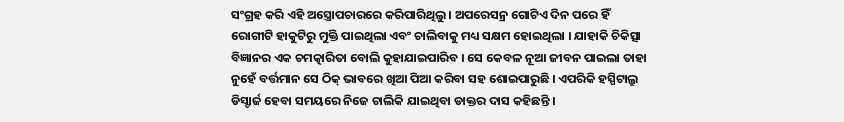ସଂଗ୍ରହ କରି ଏହି ଅସ୍ତ୍ରୋପଚାରରେ କରିପାରିଥିଲୁ । ଅପରେସନ୍ର ଗୋଟିଏ ଦିନ ପରେ ହିଁ ରୋଗୀଟି ହାକୁଟିରୁ ମୁକ୍ତି ପାଇଥିଲା ଏବଂ ଚାଲିବାକୁ ମଧ୍ୟ ସକ୍ଷମ ହୋଇଥିଲା । ଯାହାକି ଚିକିତ୍ସା ବିଜ୍ଞାନର ଏକ ଚମତ୍କାରିତା ବୋଲି କୁହାଯାଇପାରିବ । ସେ କେବଳ ନୂଆ ଜୀବନ ପାଇଲା ତାହା ନୁହେଁ ବର୍ତ୍ତମାନ ସେ ଠିକ୍ ଭାବରେ ଖିଆ ପିଆ କରିବା ସହ ଶୋଇପାରୁଛି । ଏପରିକି ହସ୍ପିଟାଲ୍ରୁ ଡିସ୍ଚାର୍ଜ ହେବା ସମୟରେ ନିଜେ ଚାଲିକି ଯାଇଥିବା ଡାକ୍ତର ଦାସ କହିଛନ୍ତି ।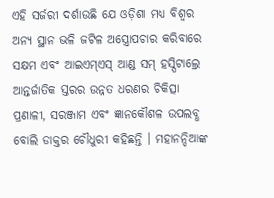ଏହି ସର୍ଜରୀ ଦର୍ଶାଉଛି ଯେ ଓଡ଼ିଶା ମଧ୍ୟ ବିଶ୍ୱର ଅନ୍ୟ ସ୍ଥାନ ଭଳି ଜଟିଳ ଅସ୍ତ୍ରୋପଚାର କରିବାରେ ସକ୍ଷମ ଏବଂ ଆଇଏମ୍ଏସ୍ ଆଣ୍ଡ ସମ୍ ହସ୍ପିଟାଲ୍ରେ ଆନ୍ତର୍ଜାତିକ ସ୍ତରର ଉନ୍ନତ ଧରଣର ଚିକିତ୍ସା ପ୍ରଣାଳୀ, ସରଞ୍ଜାମ ଏବଂ ଜ୍ଞାନକୌଶଳ ଉପଲବ୍ଧ ବୋଲି ଡାକ୍ତର ଚୌଧୁରୀ କହିଛନ୍ତି । ମହାନନ୍ଦିଆଙ୍କ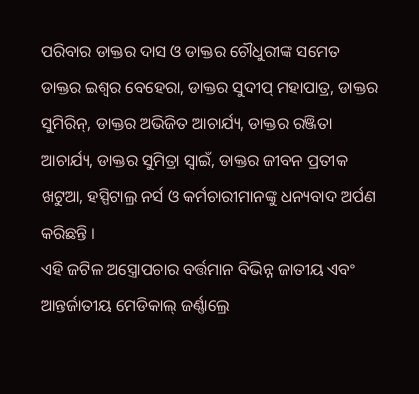ପରିବାର ଡାକ୍ତର ଦାସ ଓ ଡାକ୍ତର ଚୌଧୁରୀଙ୍କ ସମେତ ଡାକ୍ତର ଇଶ୍ୱର ବେହେରା, ଡାକ୍ତର ସୁଦୀପ୍ ମହାପାତ୍ର, ଡାକ୍ତର ସୁମିରିନ୍, ଡାକ୍ତର ଅଭିଜିତ ଆଚାର୍ଯ୍ୟ, ଡାକ୍ତର ରଞ୍ଜିତା ଆଚାର୍ଯ୍ୟ, ଡାକ୍ତର ସୁମିତ୍ରା ସ୍ୱାଇଁ, ଡାକ୍ତର ଜୀବନ ପ୍ରତୀକ ଖଟୁଆ, ହସ୍ପିଟାଲ୍ର ନର୍ସ ଓ କର୍ମଚାରୀମାନଙ୍କୁ ଧନ୍ୟବାଦ ଅର୍ପଣ କରିଛନ୍ତି ।
ଏହି ଜଟିଳ ଅସ୍ତ୍ରୋପଚାର ବର୍ତ୍ତମାନ ବିଭିନ୍ନ ଜାତୀୟ ଏବଂ ଆନ୍ତର୍ଜାତୀୟ ମେଡିକାଲ୍ ଜର୍ଣ୍ଣାଲ୍ରେ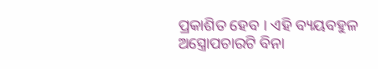ପ୍ରକାଶିତ ହେବ । ଏହି ବ୍ୟୟବହୁଳ ଅସ୍ତ୍ରୋପଚାରଟି ବିନା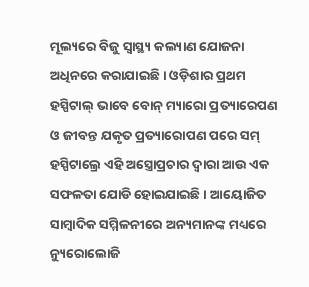ମୂଲ୍ୟରେ ବିଜୁ ସ୍ୱାସ୍ଥ୍ୟ କଲ୍ୟାଣ ଯୋଜନା ଅଧିନରେ କରାଯାଇଛି । ଓଡ଼ିଶାର ପ୍ରଥମ ହସ୍ପିଟାଲ୍ ଭାବେ ବୋନ୍ ମ୍ୟାରୋ ପ୍ରତ୍ୟାରେପଣ ଓ ଜୀବନ୍ତ ଯକୃତ ପ୍ରତ୍ୟାରୋପଣ ପରେ ସମ୍ ହସ୍ପିଟାଲ୍ରେ ଏହି ଅସ୍ତ୍ରୋପ୍ରଚାର ଦ୍ୱାରା ଆଉ ଏକ ସଫଳତା ଯୋଡି ହୋଇଯାଇଛି । ଆୟୋଜିତ ସାମ୍ବାଦିକ ସମ୍ମିଳନୀରେ ଅନ୍ୟମାନଙ୍କ ମଧ୍ୟରେ ନ୍ୟୁରୋଲୋଜି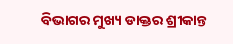ବିଭାଗର ମୁଖ୍ୟ ଡାକ୍ତର ଶ୍ରୀକାନ୍ତ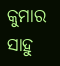କୁମାର ସାହୁ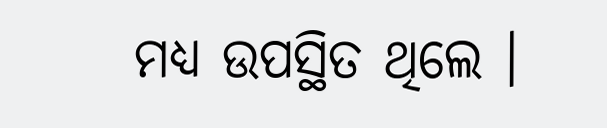ମଧ୍ୟ ଉପସ୍ଥିତ ଥିଲେ ।